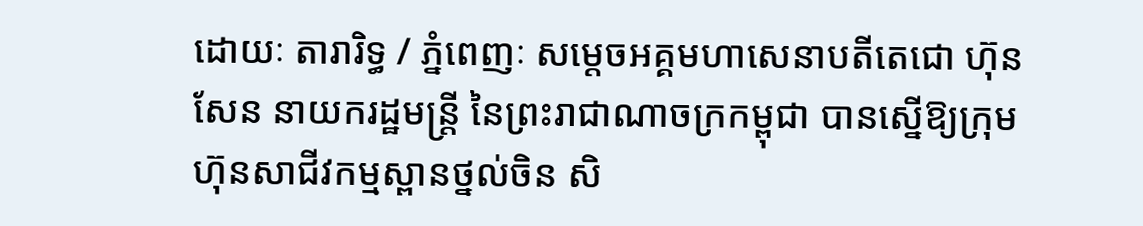ដោយៈ តារារិទ្ធ / ភ្នំពេញៈ សម្ដេចអគ្គមហាសេនាបតីតេជោ ហ៊ុន សែន នាយករដ្ឋមន្ត្រី នៃព្រះរាជាណាចក្រកម្ពុជា បានស្នើឱ្យក្រុមហ៊ុនសាជីវកម្មស្ពានថ្នល់ចិន សិ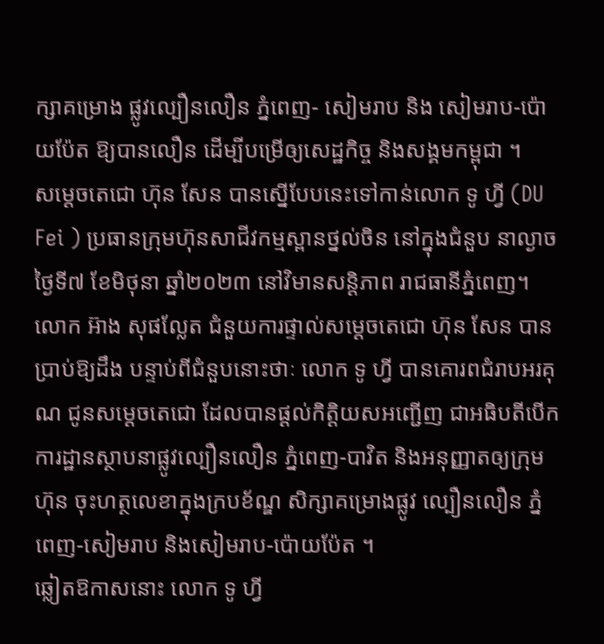ក្សាគម្រោង ផ្លូវល្បឿនលឿន ភ្នំពេញ- សៀមរាប និង សៀមរាប-ប៉ោយប៉ែត ឱ្យបានលឿន ដើម្បីបម្រើឲ្យសេដ្ឋកិច្ច និងសង្គមកម្ពុជា ។
សម្ដេចតេជោ ហ៊ុន សែន បានស្នើបែបនេះទៅកាន់លោក ទូ ហ្វី (DU Fei ) ប្រធានក្រុមហ៊ុនសាជីវកម្មស្ពានថ្នល់ចិន នៅក្នុងជំនួប នាល្ងាចថ្ងៃទី៧ ខែមិថុនា ឆ្នាំ២០២៣ នៅវិមានសន្តិភាព រាជធានីភ្នំពេញ។
លោក អ៊ាង សុផល្លែត ជំនួយការផ្ទាល់សម្ដេចតេជោ ហ៊ុន សែន បានប្រាប់ឱ្យដឹង បន្ទាប់ពីជំនួបនោះថាៈ លោក ទូ ហ្វី បានគោរពជំរាបអរគុណ ជូនសម្ដេចតេជោ ដែលបានផ្ដល់កិត្តិយសអញ្ជើញ ជាអធិបតីបើកការដ្ឋានស្ថាបនាផ្លូវល្បឿនលឿន ភ្នំពេញ-បាវិត និងអនុញ្ញាតឲ្យក្រុមហ៊ុន ចុះហត្ថលេខាក្នុងក្របខ័ណ្ឌ សិក្សាគម្រោងផ្លូវ ល្បឿនលឿន ភ្នំពេញ-សៀមរាប និងសៀមរាប-ប៉ោយប៉ែត ។
ឆ្លៀតឱកាសនោះ លោក ទូ ហ្វី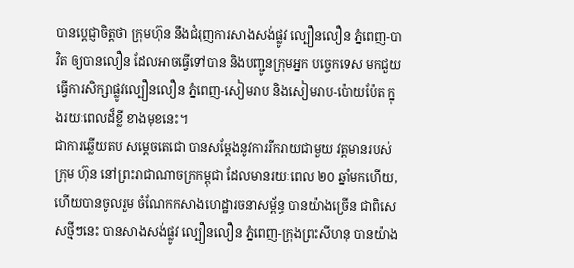បានប្ដេជ្ញាចិត្តថា ក្រុមហ៊ុន នឹងជំរុញការសាងសង់ផ្លូវ ល្បឿនលឿន ភ្នំពេញ-បាវិត ឲ្យបានលឿន ដែលអាចធ្វើទៅបាន និងបញ្ជូនក្រុមអ្នក បច្ចេកទេស មកជួយធ្វើការសិក្សាផ្លូវល្បឿនលឿន ភ្នំពេញ-សៀមរាប និងសៀមរាប-ប៉ោយប៉ែត ក្នុងរយៈពេលដ៏ខ្លី ខាងមុខនេះ។
ជាការឆ្លើយតប សម្ដេចតេជោ បានសម្ដែងនូវការរីករាយជាមួយ វត្តមានរបស់ក្រុម ហ៊ុន នៅព្រះរាជាណាចក្រកម្ពុជា ដែលមានរយៈពេល ២០ ឆ្នាំមកហើយ, ហើយបានចូលរួម ចំណែកកសាងហេដ្ឋារចនាសម្ព័ន្ធ បានយ៉ាងច្រើន ជាពិសេសថ្មីៗនេះ បានសាងសង់ផ្លូវ ល្បឿនលឿន ភ្នំពេញ-ក្រុងព្រះសីហនុ បានយ៉ាង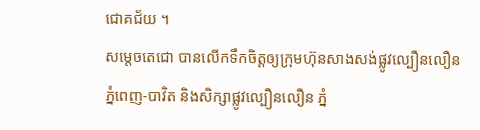ជោគជ័យ ។
សម្ដេចតេជោ បានលើកទឹកចិត្តឲ្យក្រុមហ៊ុនសាងសង់ផ្លូវល្បឿនលឿន ភ្នំពេញ-បាវិត និងសិក្សាផ្លូវល្បឿនលឿន ភ្នំ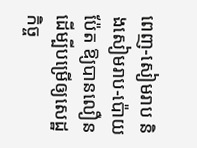ពេញ-សៀមរាប និងសៀមរាប-ប៉ោយប៉ែត ឱ្យបានលឿន ដើម្បីបម្រើឲ្យសេដ្ឋកិច្ច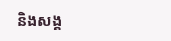និងសង្គ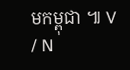មកម្ពុជា ៕ V / N